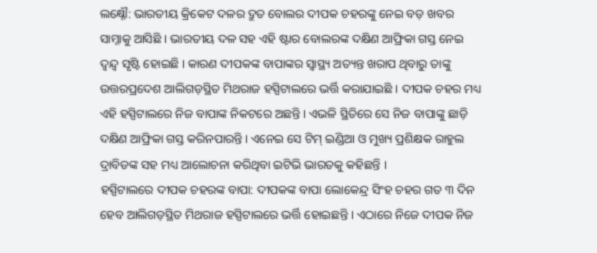ଲକ୍ଷ୍ନୌ: ଭାରତୀୟ କ୍ରିକେଟ ଦଳର ଦ୍ରୁତ ବୋଲର ଦୀପକ ଚହରଙ୍କୁ ନେଇ ବଡ଼ ଖବର ସାମ୍ନାକୁ ଆସିଛି । ଭାରତୀୟ ଦଳ ସହ ଏହି ଷ୍ଟାର ବୋଲରଙ୍କ ଦକ୍ଷିଣ ଆଫ୍ରିକା ଗସ୍ତ ନେଇ ଦ୍ବନ୍ଦ୍ବ ସୃଷ୍ଟି ହୋଇଛି । କାରଣ ଦୀପକଙ୍କ ବାପାଙ୍କର ସ୍ବାସ୍ଥ୍ୟ ଅତ୍ୟନ୍ତ ଖରାପ ଥିବାରୁ ତାଙ୍କୁ ଉତ୍ତରପ୍ରଦେଶ ଆଲିଗଡ଼ସ୍ଥିତ ମିଥରାଜ ହସ୍ପିଟାଲରେ ଭର୍ତ୍ତି କରାଯାଇଛି । ଦୀପକ ଚହର ମଧ୍ୟ ଏହି ହସ୍ପିଟାଲରେ ନିଜ ବାପାଙ୍କ ନିକଟରେ ଅଛନ୍ତି । ଏଭଳି ସ୍ଥିତିରେ ସେ ନିଜ ବାପାଙ୍କୁ ଛାଡ଼ି ଦକ୍ଷିଣ ଆଫ୍ରିକା ଗସ୍ତ କରିନପାରନ୍ତି । ଏନେଇ ସେ ଟିମ୍ ଇଣ୍ଡିଆ ଓ ମୁଖ୍ୟ ପ୍ରଶିକ୍ଷକ ରାହୁଲ ଦ୍ରାବିଡଙ୍କ ସହ ମଧ୍ୟ ଆଲୋଚନା କରିଥିବା ଇଟିଭି ଭାରତକୁ କହିଛନ୍ତି ।
ହସ୍ପିଟାଲରେ ଦୀପକ ଚହରଙ୍କ ବାପା: ଦୀପକଙ୍କ ବାପା ଲୋକେନ୍ଦ୍ର ସିଂହ ଚହର ଗତ ୩ ଦିନ ହେବ ଆଲିଗଡ଼ସ୍ଥିତ ମିଥରାଜ ହସ୍ପିଟାଲରେ ଭର୍ତ୍ତି ହୋଇଛନ୍ତି । ଏଠାରେ ନିଜେ ଦୀପକ ନିଜ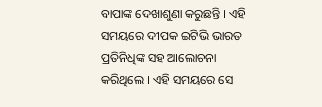ବାପାଙ୍କ ଦେଖାଶୁଣା କରୁଛନ୍ତି । ଏହି ସମୟରେ ଦୀପକ ଇଟିଭି ଭାରତ ପ୍ରତିନିଧିଙ୍କ ସହ ଆଲୋଚନା କରିଥିଲେ । ଏହି ସମୟରେ ସେ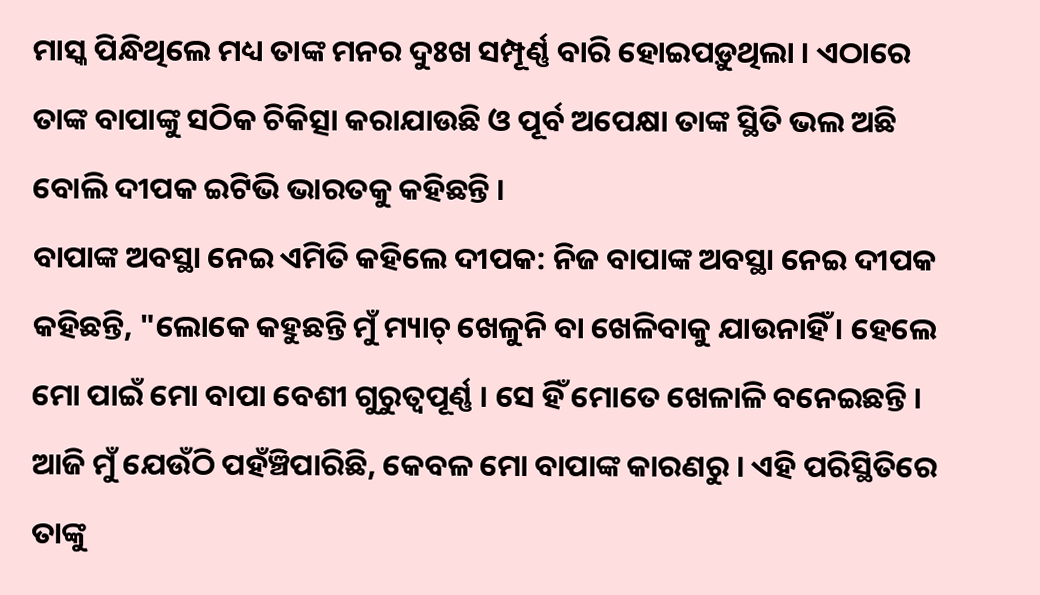ମାସ୍କ ପିନ୍ଧିଥିଲେ ମଧ୍ୟ ତାଙ୍କ ମନର ଦୁଃଖ ସମ୍ପୂର୍ଣ୍ଣ ବାରି ହୋଇପଡ଼ୁଥିଲା । ଏଠାରେ ତାଙ୍କ ବାପାଙ୍କୁ ସଠିକ ଚିକିତ୍ସା କରାଯାଉଛି ଓ ପୂର୍ବ ଅପେକ୍ଷା ତାଙ୍କ ସ୍ଥିତି ଭଲ ଅଛି ବୋଲି ଦୀପକ ଇଟିଭି ଭାରତକୁ କହିଛନ୍ତି ।
ବାପାଙ୍କ ଅବସ୍ଥା ନେଇ ଏମିତି କହିଲେ ଦୀପକ: ନିଜ ବାପାଙ୍କ ଅବସ୍ଥା ନେଇ ଦୀପକ କହିଛନ୍ତି, "ଲୋକେ କହୁଛନ୍ତି ମୁଁ ମ୍ୟାଚ୍ ଖେଳୁନି ବା ଖେଳିବାକୁ ଯାଉନାହିଁ । ହେଲେ ମୋ ପାଇଁ ମୋ ବାପା ବେଶୀ ଗୁରୁତ୍ବପୂର୍ଣ୍ଣ । ସେ ହିଁ ମୋତେ ଖେଳାଳି ବନେଇଛନ୍ତି । ଆଜି ମୁଁ ଯେଉଁଠି ପହଁଞ୍ଚିପାରିଛି, କେବଳ ମୋ ବାପାଙ୍କ କାରଣରୁ । ଏହି ପରିସ୍ଥିତିରେ ତାଙ୍କୁ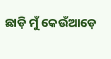ଛାଡ଼ି ମୁଁ କେଉଁଆଡ଼େ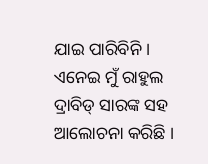ଯାଇ ପାରିବିନି । ଏନେଇ ମୁଁ ରାହୁଲ ଦ୍ରାବିଡ୍ ସାରଙ୍କ ସହ ଆଲୋଚନା କରିଛି ।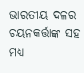ଭାରତୀୟ ଦଳର ଚୟନକର୍ତ୍ତାଙ୍କ ସହ ମଧ୍ୟ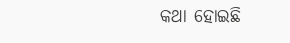କଥା ହୋଇଛି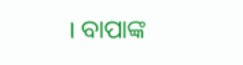। ବାପାଙ୍କ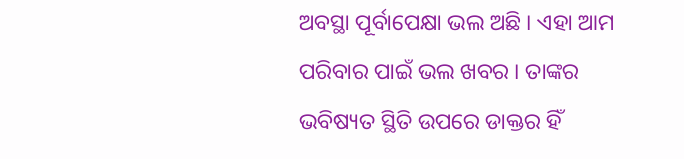ଅବସ୍ଥା ପୂର୍ବାପେକ୍ଷା ଭଲ ଅଛି । ଏହା ଆମ ପରିବାର ପାଇଁ ଭଲ ଖବର । ତାଙ୍କର ଭବିଷ୍ୟତ ସ୍ଥିତି ଉପରେ ଡାକ୍ତର ହିଁ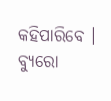କହିପାରିବେ ।
ବ୍ୟୁରୋ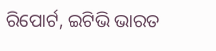ରିପୋର୍ଟ, ଇଟିଭି ଭାରତ